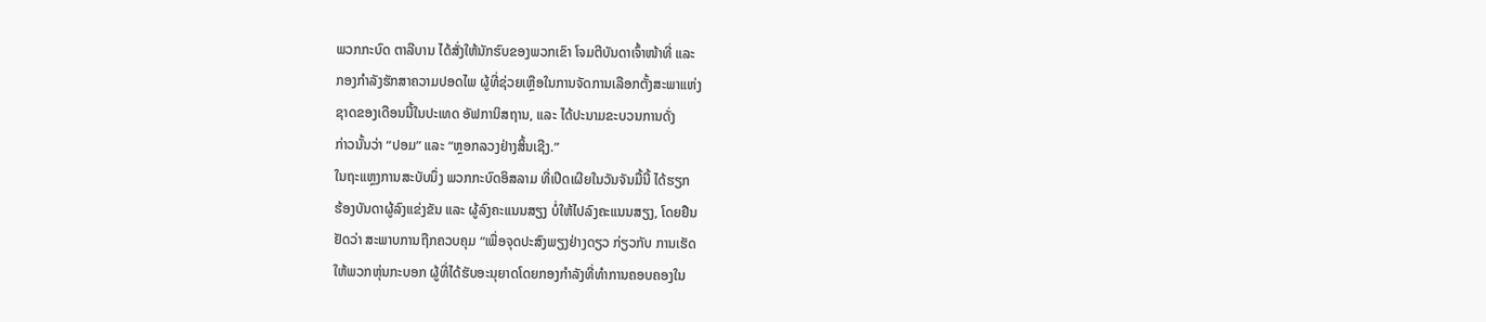ພວກກະບົດ ຕາລີບານ ໄດ້ສັ່ງໃຫ້ນັກຮົບຂອງພວກເຂົາ ໂຈມຕີບັນດາເຈົ້າໜ້າທີ່ ແລະ
ກອງກຳລັງຮັກສາຄວາມປອດໄພ ຜູ້ທີ່ຊ່ວຍເຫຼືອໃນການຈັດການເລືອກຕັ້ງສະພາແຫ່ງ
ຊາດຂອງເດືອນນີ້ໃນປະເທດ ອັຟການິສຖານ, ແລະ ໄດ້ປະນາມຂະບວນການດັ່ງ
ກ່າວນັ້ນວ່າ “ປອມ” ແລະ “ຫຼອກລວງຢ່າງສິ້ນເຊີງ.”
ໃນຖະແຫຼງການສະບັບນຶ່ງ ພວກກະບົດອິສລາມ ທີ່ເປີດເຜີຍໃນວັນຈັນມື້ນີ້ ໄດ້ຮຽກ
ຮ້ອງບັນດາຜູ້ລົງແຂ່ງຂັນ ແລະ ຜູ້ລົງຄະແນນສຽງ ບໍ່ໃຫ້ໄປລົງຄະແນນສຽງ, ໂດຍຢືນ
ຢັດວ່າ ສະພາບການຖືກຄວບຄຸມ “ເພື່ອຈຸດປະສົງພຽງຢ່າງດຽວ ກ່ຽວກັບ ການເຮັດ
ໃຫ້ພວກຫຸ່ນກະບອກ ຜູ້ທີ່ໄດ້ຮັບອະນຸຍາດໂດຍກອງກຳລັງທີ່ທຳການຄອບຄອງໃນ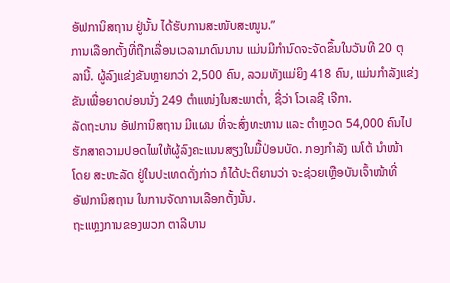ອັຟການິສຖານ ຢູ່ນັ້ນ ໄດ້ຮັບການສະໜັບສະໜູນ.”
ການເລືອກຕັ້ງທີ່ຖືກເລື່ອນເວລາມາດົນນານ ແມ່ນມີກຳນົດຈະຈັດຂຶ້ນໃນວັນທີ 20 ຕຸ
ລານີ້. ຜູ້ລົງແຂ່ງຂັນຫຼາຍກວ່າ 2,500 ຄົນ, ລວມທັງແມ່ຍິງ 418 ຄົນ, ແມ່ນກຳລັງແຂ່ງ
ຂັນເພື່ອຍາດບ່ອນນັ່ງ 249 ຕຳແໜ່ງໃນສະພາຕ່ຳ, ຊື່ວ່າ ໂວເລຊີ ເຈີກາ.
ລັດຖະບານ ອັຟການິສຖານ ມີແຜນ ທີ່ຈະສົ່ງທະຫານ ແລະ ຕຳຫຼວດ 54,000 ຄົນໄປ
ຮັກສາຄວາມປອດໄພໃຫ້ຜູ້ລົງຄະແນນສຽງໃນມື້ປ່ອນບັດ. ກອງກຳລັງ ເນໂຕ້ ນຳໜ້າ
ໂດຍ ສະຫະລັດ ຢູ່ໃນປະເທດດັ່ງກ່າວ ກໍໄດ້ປະຕິຍານວ່າ ຈະຊ່ວຍເຫຼືອບັນເຈົ້າໜ້າທີ່
ອັຟການິສຖານ ໃນການຈັດການເລືອກຕັ້ງນັ້ນ.
ຖະແຫຼງການຂອງພວກ ຕາລີບານ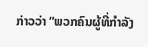ກ່າວວ່າ “ພວກຄົນຜູ້ທີ່ກຳລັງ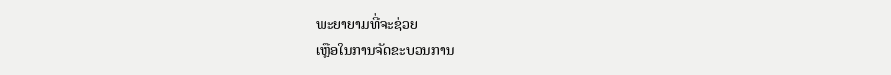ພະຍາຍາມທີ່ຈະຊ່ວຍ
ເຫຼືອໃນການຈັດຂະບວນການ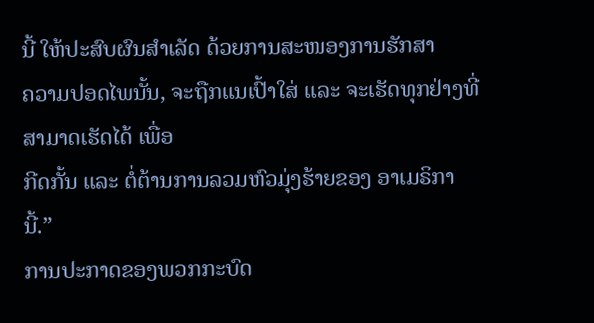ນີ້ ໃຫ້ປະສົບຜົນສຳເລັດ ດ້ວຍການສະໜອງການຮັກສາ
ຄວາມປອດໄພນັ້ນ, ຈະຖືກແນເປົ້າໃສ່ ແລະ ຈະເຮັດທຸກຢ່າງທີ່ສາມາດເຮັດໄດ້ ເພື່ອ
ກີດກັ້ນ ແລະ ຕໍ່ຕ້ານການລວມຫົວມຸ່ງຮ້າຍຂອງ ອາເມຣິກາ ນີ້.”
ການປະກາດຂອງພວກກະບົດ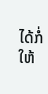ໄດ້ກໍ່ໃຫ້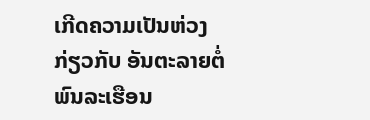ເກີດຄວາມເປັນຫ່ວງ ກ່ຽວກັບ ອັນຕະລາຍຕໍ່
ພົນລະເຮືອນ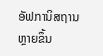ອັຟການິສຖານ ຫຼາຍຂຶ້ນ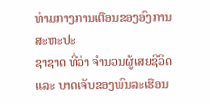ທ່າມກາງການເຕືອນຂອງອົງການສະຫະປະ
ຊາຊາດ ທີ່ວ່າ ຈຳນວນຜູ້ເສຍຊີວິດ ແລະ ບາດເຈັບຂອງພົນລະເຮືອນ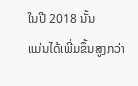ໃນປີ 2018 ນັ້ນ
ແມ່ນໄດ້ເພີ່ມຂຶ້ນສູງກວ່າ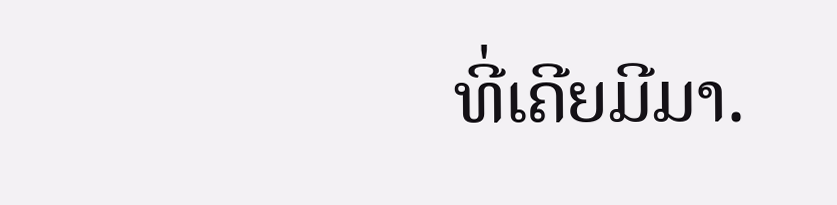ທີ່ເຄີຍມີມາ.